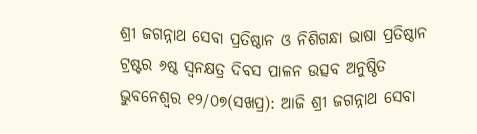ଶ୍ରୀ ଜଗନ୍ନାଥ ସେବା ପ୍ରତିଷ୍ଠାନ ଓ ନିଶିଗନ୍ଧା ଭାଷା ପ୍ରତିଷ୍ଠାନ ଟ୍ରଷ୍ଟର ୬ଷ୍ଠ ସ୍ୱନକ୍ଷତ୍ର ଦିବସ ପାଳନ ଉତ୍ସବ ଅନୁଷ୍ଠିତ
ଭୁବନେଶ୍ୱର ୧୨/୦୭(ସଖପ୍ର): ଆଜି ଶ୍ରୀ ଜଗନ୍ନାଥ ସେବା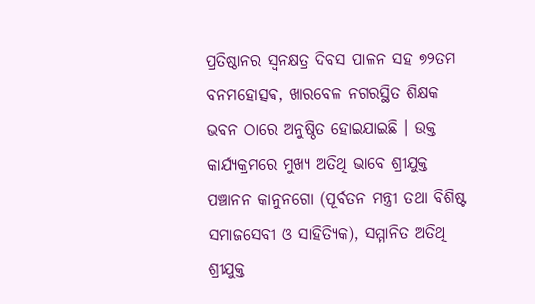ପ୍ରତିଷ୍ଠାନର ସ୍ୱନକ୍ଷତ୍ର ଦିବସ ପାଳନ ସହ ୭୨ତମ ବନମହୋତ୍ସଵ, ଖାରବେଳ ନଗରସ୍ଥିତ ଶିକ୍ଷକ ଭବନ ଠାରେ ଅନୁଷ୍ଠିତ ହୋଇଯାଇଛି । ଉକ୍ତ କାର୍ଯ୍ୟକ୍ରମରେ ମୁଖ୍ୟ ଅତିଥି ଭାବେ ଶ୍ରୀଯୁକ୍ତ ପଞ୍ଚାନନ କାନୁନଗୋ (ପୂର୍ବତନ ମନ୍ତ୍ରୀ ତଥା ବିଶିଷ୍ଟ ସମାଜସେବୀ ଓ ସାହିତ୍ୟିକ), ସମ୍ମାନିତ ଅତିଥି ଶ୍ରୀଯୁକ୍ତ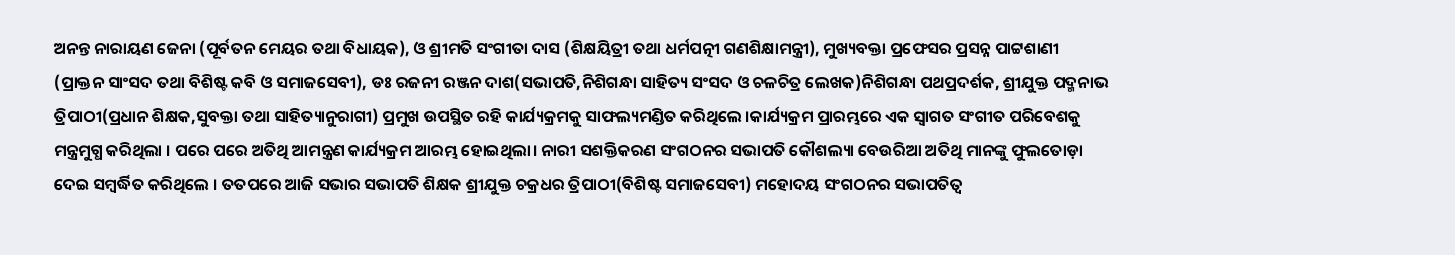ଅନନ୍ତ ନାରାୟଣ ଜେନା (ପୂର୍ବତନ ମେୟର ତଥା ବିଧାୟକ), ଓ ଶ୍ରୀମତି ସଂଗୀତା ଦାସ (ଶିକ୍ଷୟିତ୍ରୀ ତଥା ଧର୍ମପତ୍ନୀ ଗଣଶିକ୍ଷାମନ୍ତ୍ରୀ), ମୁଖ୍ୟବକ୍ତା ପ୍ରଫେସର ପ୍ରସନ୍ନ ପାଟ୍ଟଶାଣୀ (ପ୍ରାକ୍ତନ ସାଂସଦ ତଥା ବିଶିଷ୍ଟ କବି ଓ ସମାଜସେବୀ), ଡଃ ରଜନୀ ରଞ୍ଜନ ଦାଶ(ସଭାପତି,ନିଶିଗନ୍ଧା ସାହିତ୍ୟ ସଂସଦ ଓ ଚଳଚିତ୍ର ଲେଖକ)ନିଶିଗନ୍ଧା ପଥପ୍ରଦର୍ଶକ, ଶ୍ରୀଯୁକ୍ତ ପଦ୍ମନାଭ ତ୍ରିପାଠୀ(ପ୍ରଧାନ ଶିକ୍ଷକ,ସୁବକ୍ତା ତଥା ସାହିତ୍ୟାନୁରାଗୀ) ପ୍ରମୁଖ ଉପସ୍ଥିତ ରହି କାର୍ଯ୍ୟକ୍ରମକୁ ସାଫଲ୍ୟମଣ୍ଡିତ କରିଥିଲେ ।କାର୍ଯ୍ୟକ୍ରମ ପ୍ରାରମ୍ଭରେ ଏକ ସ୍ୱାଗତ ସଂଗୀତ ପରିବେଶକୁ ମନ୍ତ୍ରମୁଗ୍ଧ କରିଥିଲା । ପରେ ପରେ ଅତିଥି ଆମନ୍ତ୍ରଣ କାର୍ଯ୍ୟକ୍ରମ ଆରମ୍ଭ ହୋଇଥିଲା। ନାରୀ ସଶକ୍ତିକରଣ ସଂଗଠନର ସଭାପତି କୌଶଲ୍ୟା ବେଉରିଆ ଅତିଥି ମାନଙ୍କୁ ଫୁଲତୋଡ଼ା ଦେଇ ସମ୍ବର୍ଦ୍ଧିତ କରିଥିଲେ । ତତପରେ ଆଜି ସଭାର ସଭାପତି ଶିକ୍ଷକ ଶ୍ରୀଯୁକ୍ତ ଚକ୍ରଧର ତ୍ରିପାଠୀ(ବିଶିଷ୍ଟ ସମାଜସେବୀ) ମହୋଦୟ ସଂଗଠନର ସଭାପତିତ୍ୱ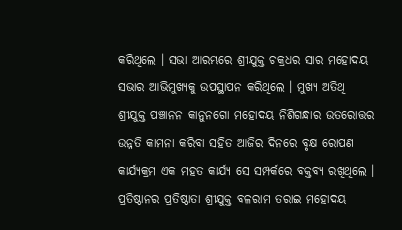କରିଥିଲେ । ସଭା ଆରମ୍ଭରେ ଶ୍ରୀଯୁକ୍ତ ଚକ୍ରଧର ସାର ମହୋଦୟ ସଭାର ଆଭିମୁଖ୍ୟକୁ ଉପସ୍ଥାପନ କରିଥିଲେ । ମୁଖ୍ୟ ଅତିଥି ଶ୍ରୀଯୁକ୍ତ ପଞ୍ଚାନନ କାନୁନଗୋ ମହୋଦୟ ନିଶିଗନ୍ଧାର ଉତରୋତ୍ତର ଉନ୍ନତି କାମନା କରିବା ସହିତ ଆଜିର ଦିନରେ ବୃକ୍ଷ ରୋପଣ କାର୍ଯ୍ୟକ୍ରମ ଏକ ମହତ କାର୍ଯ୍ୟ ସେ ସମ୍ପର୍କରେ ବକ୍ତବ୍ୟ ରଖିଥିଲେ ।
ପ୍ରତିଷ୍ଠାନର ପ୍ରତିଷ୍ଠାତା ଶ୍ରୀଯୁକ୍ତ ବଳରାମ ତରାଇ ମହୋଦୟ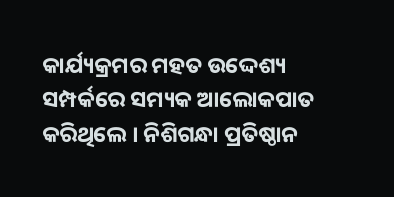କାର୍ଯ୍ୟକ୍ରମର ମହତ ଉଦ୍ଦେଶ୍ୟ ସମ୍ପର୍କରେ ସମ୍ୟକ ଆଲୋକପାତ କରିଥିଲେ । ନିଶିଗନ୍ଧା ପ୍ରତିଷ୍ଠାନ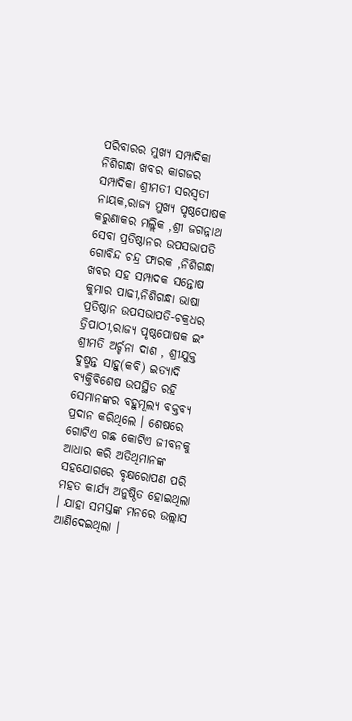ପରିବାରର ମୁଖ୍ୟ ସମ୍ପାଦିକା ନିଶିଗନ୍ଧା ଖବର କାଗଜର ସମ୍ପାଦିକା ଶ୍ରୀମତୀ ସରସ୍ୱତୀ ନାୟକ,ରାଜ୍ୟ ମୁଖ୍ୟ ପୃଷ୍ଠପୋଷକ କରୁଣାକର ମଲ୍ଲିକ ,ଶ୍ରୀ ଜଗନ୍ନାଥ ସେବା ପ୍ରତିଷ୍ଠାନର ଉପସଭାପତି ଗୋବିନ୍ଦ ଚନ୍ଦ୍ର ଫାରକ ,ନିଶିଗନ୍ଧା ଖବର ସହ ସମ୍ପାଦକ ସନ୍ତୋଷ କୁମାର ପାଢୀ,ନିଶିଗନ୍ଧା ଭାଷା ପ୍ରତିଷ୍ଠାନ ଉପସଭାପତି-ଚକ୍ରଧର ତ୍ରିପାଠୀ,ରାଜ୍ୟ ପୃଷ୍ଠପୋଷକ ଇଂ ଶ୍ରୀମତି ଅର୍ଚ୍ଚନା ଦାଶ , ଶ୍ରୀଯୁକ୍ତ ଦୁଷ୍ମନ୍ତ ସାହୁ(କବି) ଇତ୍ୟାଦି ବ୍ୟକ୍ତିବିଶେଷ ଉପସ୍ଥିତ ରହି ସେମାନଙ୍କର ବହୁମୂଲ୍ୟ ବକ୍ତବ୍ୟ ପ୍ରଦାନ କରିଥିଲେ । ଶେଷରେ ଗୋଟିଏ ଗଛ କୋଟିଏ ଜୀବନକୁ ଆଧାର କରି ଅତିଥିମାନଙ୍କ ସହଯୋଗରେ ବୃକ୍ଷରୋପଣ ପରି ମହତ କାର୍ଯ୍ୟ ଅନୁଷ୍ଠିତ ହୋଇଥିଲା । ଯାହା ସମସ୍ତଙ୍କ ମନରେ ଉଲ୍ଲାସ ଆଣିଦେଇଥିଲା ।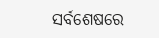ସର୍ବଶେଷରେ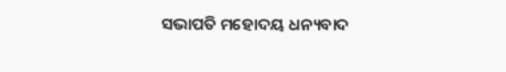ସଭାପତି ମହୋଦୟ ଧନ୍ୟବାଦ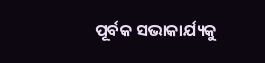ପୂର୍ବକ ସଭାକାର୍ଯ୍ୟକୁ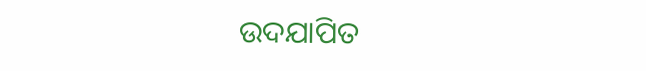ଉଦଯାପିତ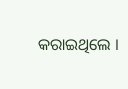କରାଇଥିଲେ ।